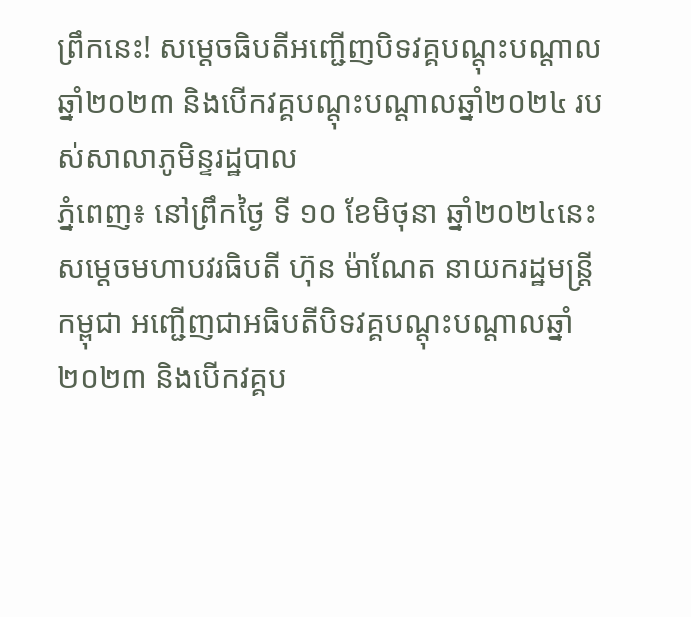ព្រឹកនេះ! សម្តេចធិបតីអញ្ជើញបិទវគ្គបណ្តុះបណ្តាលឆ្នាំ២០២៣ និងបើកវគ្គបណ្តុះបណ្តាលឆ្នាំ២០២៤ របស់សាលាភូមិន្ទរដ្ឋបាល
ភ្នំពេញ៖ នៅព្រឹកថ្ងៃ ទី ១០ ខែមិថុនា ឆ្នាំ២០២៤នេះ សម្តេចមហាបវរធិបតី ហ៊ុន ម៉ាណែត នាយករដ្ឋមន្ត្រី កម្ពុជា អញ្ជើញជាអធិបតីបិទវគ្គបណ្តុះបណ្តាលឆ្នាំ២០២៣ និងបើកវគ្គប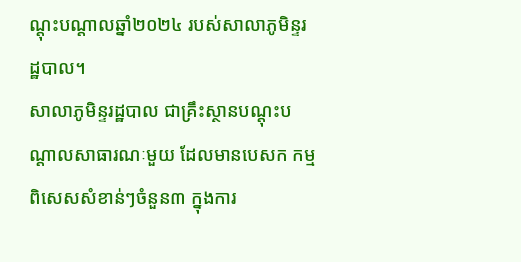ណ្តុះបណ្តាលឆ្នាំ២០២៤ របស់សាលាភូមិន្ទរដ្ឋបាល។
សាលាភូមិន្ទរដ្ឋបាល ជាគ្រឹះស្ថានបណ្តុះបណ្តាលសាធារណៈមួយ ដែលមានបេសក កម្មពិសេសសំខាន់ៗចំនួន៣ ក្នុងការ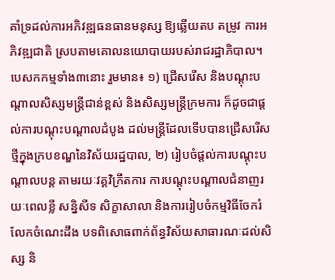គាំទ្រដល់ការអភិវឌ្ឍធនធានមនុស្ស ឱ្យឆ្លើយតប តម្រូវ ការអភិវឌ្ឍជាតិ ស្របតាមគោលនយោបាយរបស់រាជរដ្ឋាភិបាល។
បេសកកម្មទាំង៣នោះ រួមមាន៖ ១) ជ្រើសរើស និងបណ្តុះបណ្តាលសិស្សមន្ត្រីជាន់ខ្ពស់ និងសិស្សមន្ត្រីក្រមការ ក៏ដូចជាផ្តល់ការបណ្តុះបណ្តាលដំបូង ដល់មន្ត្រីដែលទើបបានជ្រើសរើសថ្មីក្នុងក្របខណ្ឌនៃវិស័យរដ្ឋបាល, ២) រៀបចំផ្តល់ការបណ្តុះបណ្តាលបន្ត តាមរយៈវគ្គវិក្រឹតការ ការបណ្តុះបណ្តាលជំនាញរយៈពេលខ្លី សន្និសីទ សិក្ខាសាលា និងការរៀបចំកម្មវិធីចែករំលែកចំណេះដឹង បទពិសោធពាក់ព័ន្ធវិស័យសាធារណៈដល់សិស្ស និ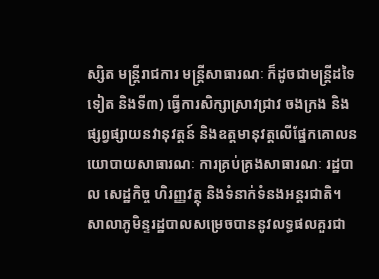ស្សិត មន្ត្រីរាជការ មន្ត្រីសាធារណៈ ក៏ដូចជាមន្ត្រីដទៃទៀត និងទី៣) ធ្វើការសិក្សាស្រាវជ្រាវ ចងក្រង និងផ្សព្វផ្សាយនវានុវត្តន៍ និងឧត្តមានុវត្តលើផ្នែកគោលនយោបាយសាធារណៈ ការគ្រប់គ្រងសាធារណៈ រដ្ឋបាល សេដ្ឋកិច្ច ហិរញ្ញវត្ថុ និងទំនាក់ទំនងអន្តរជាតិ។
សាលាភូមិន្ទរដ្ឋបាលសម្រេចបាននូវលទ្ធផលគួរជា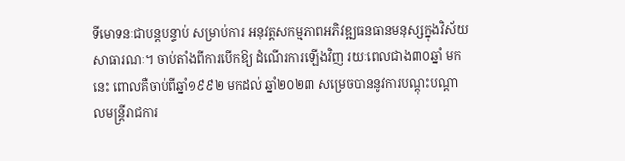ទីមោទនៈជាបន្តបន្ទាប់ សម្រាប់ការ អនុវត្តសកម្មភាពអភិវឌ្ឍធនធានមនុស្សក្នុងវិស័យសាធារណៈ។ ចាប់តាំងពីការបើកឱ្យ ដំណើរការឡើងវិញ រយៈពេលជាង៣០ឆ្នាំ មក នេះ ពោលគឺចាប់ពីឆ្នាំ១៩៩២ មកដល់ ឆ្នាំ២០២៣ សម្រេចបាននូវការបណ្តុះបណ្តាលមន្រ្តីរាជការ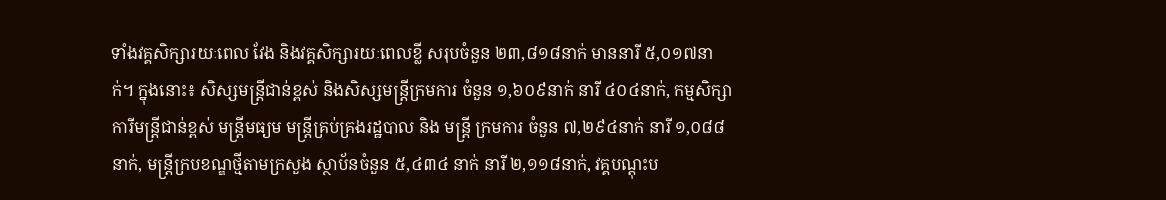ទាំងវគ្គសិក្សារយៈពេល វែង និងវគ្គសិក្សារយៈពេលខ្លី សរុបចំនួន ២៣,៨១៨នាក់ មាននារី ៥,០១៧នាក់។ ក្នុងនោះ៖ សិស្សមន្រ្តីជាន់ខ្ពស់ និងសិស្សមន្ត្រីក្រមការ ចំនួន ១,៦០៩នាក់ នារី ៤០៤នាក់, កម្មសិក្សាការីមន្រ្តីជាន់ខ្ពស់ មន្ត្រីមធ្យម មន្ត្រីគ្រប់គ្រងរដ្ឋបាល និង មន្ត្រី ក្រមការ ចំនួន ៧,២៩៤នាក់ នារី ១,០៨៨នាក់, មន្រ្តីក្របខណ្ឌថ្មីតាមក្រសួង ស្ថាប័នចំនួន ៥,៤៣៤ នាក់ នារី ២,១១៨នាក់, វគ្គបណ្តុះប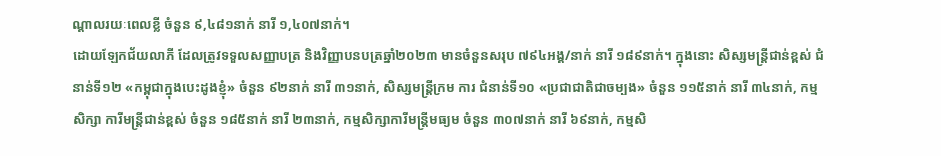ណ្តាលរយៈពេលខ្លី ចំនួន ៩,៤៨១នាក់ នារី ១,៤០៧នាក់។
ដោយឡែកជ័យលាភី ដែលត្រូវទទួលសញ្ញាបត្រ និងវិញ្ញាបនបត្រឆ្នាំ២០២៣ មានចំនួនសរុប ៧៩៤អង្គ/នាក់ នារី ១៨៩នាក់។ ក្នុងនោះ សិស្សមន្ត្រីជាន់ខ្ពស់ ជំនាន់ទី១២ «កម្ពុជាក្នុងបេះដូងខ្ញុំ» ចំនួន ៩២នាក់ នារី ៣១នាក់, សិស្សមន្ត្រីក្រម ការ ជំនាន់ទី១០ «ប្រជាជាតិជាចម្បង» ចំនួន ១១៥នាក់ នារី ៣៤នាក់, កម្ម សិក្សា ការីមន្ត្រីជាន់ខ្ពស់ ចំនួន ១៨៥នាក់ នារី ២៣នាក់, កម្មសិក្សាការីមន្ត្រីមធ្យម ចំនួន ៣០៧នាក់ នារី ៦៩នាក់, កម្មសិ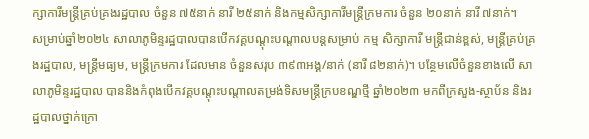ក្សាការីមន្ត្រីគ្រប់គ្រងរដ្ឋបាល ចំនួន ៧៥នាក់ នារី ២៥នាក់ និងកម្មសិក្សាការីមន្ត្រីក្រមការ ចំនួន ២០នាក់ នារី ៧នាក់។
សម្រាប់ឆ្នាំ២០២៤ សាលាភូមិន្ទរដ្ឋបាលបានបើកវគ្គបណ្តុះបណ្តាលបន្តសម្រាប់ កម្ម សិក្សាការី មន្ត្រីជាន់ខ្ពស់, មន្ត្រីគ្រប់គ្រងរដ្ឋបាល, មន្ត្រីមធ្យម, មន្ត្រីក្រមការ ដែលមាន ចំនួនសរុប ៣៩៣អង្គ/នាក់ (នារី ៨២នាក់)។ បន្ថែមលើចំនួនខាងលើ សាលាភូមិន្ទរដ្ឋបាល បាននិងកំពុងបើកវគ្គបណ្តុះបណ្តាលតម្រង់ទិសមន្ត្រីក្របខណ្ឌថ្មី ឆ្នាំ២០២៣ មកពីក្រសួង-ស្ថាប័ន និងរដ្ឋបាលថ្នាក់ក្រោ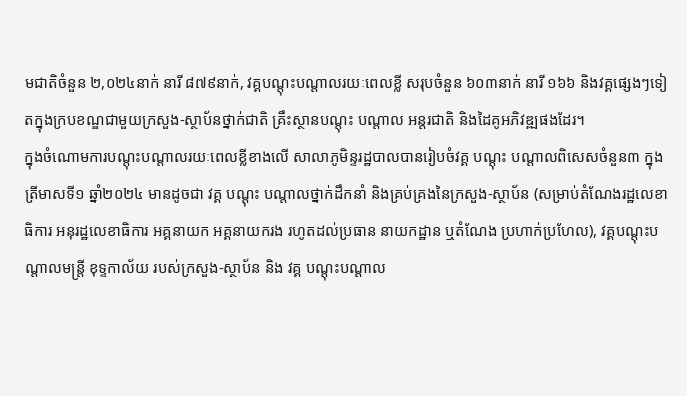មជាតិចំនួន ២,០២៤នាក់ នារី ៨៧៩នាក់, វគ្គបណ្តុះបណ្តាលរយៈពេលខ្លី សរុបចំនួន ៦០៣នាក់ នារី ១៦៦ និងវគ្គផ្សេងៗទៀតក្នុងក្របខណ្ឌជាមួយក្រសួង-ស្ថាប័នថ្នាក់ជាតិ គ្រឹះស្ថានបណ្តុះ បណ្តាល អន្តរជាតិ និងដៃគូអភិវឌ្ឍផងដែរ។
ក្នុងចំណោមការបណ្តុះបណ្តាលរយៈពេលខ្លីខាងលើ សាលាភូមិន្ទរដ្ឋបាលបានរៀបចំវគ្គ បណ្តុះ បណ្តាលពិសេសចំនួន៣ ក្នុងត្រីមាសទី១ ឆ្នាំ២០២៤ មានដូចជា វគ្គ បណ្តុះ បណ្តាលថ្នាក់ដឹកនាំ និងគ្រប់គ្រងនៃក្រសួង-ស្ថាប័ន (សម្រាប់តំណែងរដ្ឋលេខា ធិការ អនុរដ្ឋលេខាធិការ អគ្គនាយក អគ្គនាយករង រហូតដល់ប្រធាន នាយកដ្ឋាន ឬតំណែង ប្រហាក់ប្រហែល), វគ្គបណ្តុះបណ្តាលមន្ត្រី ខុទ្ទកាល័យ របស់ក្រសួង-ស្ថាប័ន និង វគ្គ បណ្តុះបណ្តាល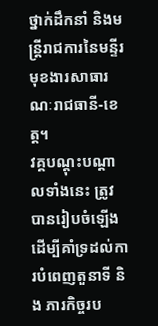ថ្នាក់ដឹកនាំ និងមន្ត្រីរាជការនៃមន្ទីរមុខងារសាធារណៈរាជធានី-ខេត្ត។
វគ្គបណ្តុះបណ្តាលទាំងនេះ ត្រូវបានរៀបចំឡើងដើម្បីគាំទ្រដល់ការបំពេញតួនាទី និង ភារកិច្ចរប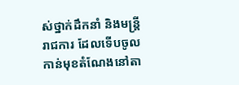ស់ថ្នាក់ដឹកនាំ និងមន្ត្រីរាជការ ដែលទើបចូលកាន់មុខតំណែងនៅតា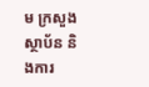ម ក្រសួង ស្ថាប័ន និងការ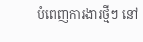បំពេញការងារថ្មីៗ នៅ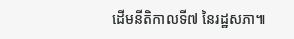ដើមនីតិកាលទី៧ នៃរដ្ឋសភា៕